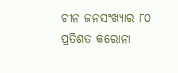ଚୀନ ଜନସଂଖ୍ୟାର ୮୦ ପ୍ରତିଶତ କରୋନା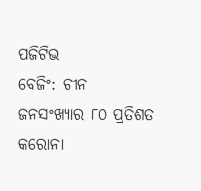ପଜିଟିଭ
ବେଜିଂ: ଚୀନ ଜନସଂଖ୍ୟାର ୮୦ ପ୍ରତିଶତ କରୋନା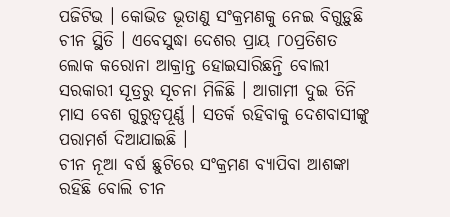ପଜିଟିଭ । କୋଭିଡ ଭୂତାଣୁ ସଂକ୍ରମଣକୁ ନେଇ ବିଗୁଡ଼ୁଛି ଚୀନ ସ୍ଥିତି । ଏବେସୁଦ୍ଧା ଦେଶର ପ୍ରାୟ ୮୦ପ୍ରତିଶତ ଲୋକ କରୋନା ଆକ୍ରାନ୍ତ ହୋଇସାରିଛନ୍ତି ବୋଲୀ ସରକାରୀ ସୂତ୍ରରୁ ସୂଚନା ମିଳିଛି । ଆଗାମୀ ଦୁଇ ତିନି ମାସ ବେଶ ଗୁରୁତ୍ବପୂର୍ଣ୍ଣ । ସତର୍କ ରହିବାକୁ ଦେଶବାସୀଙ୍କୁ ପରାମର୍ଶ ଦିଆଯାଇଛି ।
ଚୀନ ନୂଆ ବର୍ଷ ଛୁଟିରେ ସଂକ୍ରମଣ ବ୍ୟାପିବା ଆଶଙ୍କା ରହିଛି ବୋଲି ଚୀନ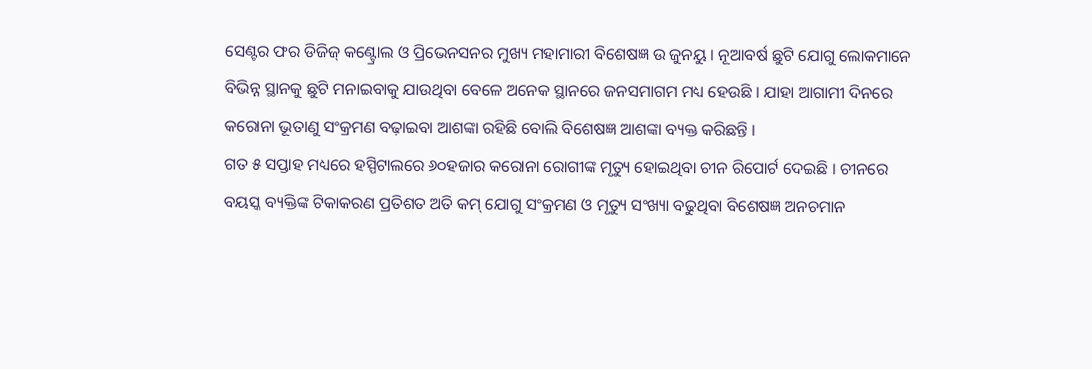ସେଣ୍ଟର ଫର ଡିଜିଜ୍ କଣ୍ଟ୍ରୋଲ ଓ ପ୍ରିଭେନସନର ମୁଖ୍ୟ ମହାମାରୀ ବିଶେଷଜ୍ଞ ଉ ଜୁନୟୁ । ନୂଆବର୍ଷ ଛୁଟି ଯୋଗୁ ଲୋକମାନେ ବିଭିନ୍ନ ସ୍ଥାନକୁ ଛୁଟି ମନାଇବାକୁ ଯାଉଥିବା ବେଳେ ଅନେକ ସ୍ଥାନରେ ଜନସମାଗମ ମଧ୍ୟ ହେଉଛି । ଯାହା ଆଗାମୀ ଦିନରେ କରୋନା ଭୂତାଣୁ ସଂକ୍ରମଣ ବଢ଼ାଇବା ଆଶଙ୍କା ରହିଛି ବୋଲି ବିଶେଷଜ୍ଞ ଆଶଙ୍କା ବ୍ୟକ୍ତ କରିଛନ୍ତି ।
ଗତ ୫ ସପ୍ତାହ ମଧ୍ୟରେ ହସ୍ପିଟାଲରେ ୬୦ହଜାର କରୋନା ରୋଗୀଙ୍କ ମୃତ୍ୟୁ ହୋଇଥିବା ଚୀନ ରିପୋର୍ଟ ଦେଇଛି । ଚୀନରେ ବୟସ୍କ ବ୍ୟକ୍ତିଙ୍କ ଟିକାକରଣ ପ୍ରତିଶତ ଅତି କମ୍ ଯୋଗୁ ସଂକ୍ରମଣ ଓ ମୃତ୍ୟୁ ସଂଖ୍ୟା ବଢୁଥିବା ବିଶେଷଜ୍ଞ ଅନଚମାନ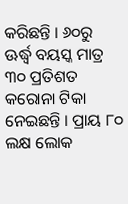କରିଛନ୍ତି । ୬୦ରୁ ଊର୍ଦ୍ଧ୍ବ ବୟସ୍କ ମାତ୍ର ୩୦ ପ୍ରତିଶତ କରୋନା ଟିକା ନେଇଛନ୍ତି । ପ୍ରାୟ ୮୦ ଲକ୍ଷ ଲୋକ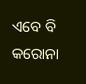ଏବେ ବି କରୋନା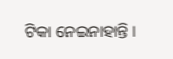ଟିକା ନେଇନାହାନ୍ତି ।